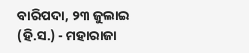ବାରିପଦା, ୨୩ ଜୁଲାଇ (ହି.ସ.) - ମହାରାଜା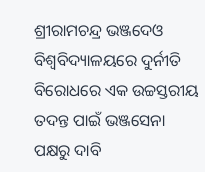ଶ୍ରୀରାମଚନ୍ଦ୍ର ଭଞ୍ଜଦେଓ ବିଶ୍ୱବିଦ୍ୟାଳୟରେ ଦୁର୍ନୀତି ବିରୋଧରେ ଏକ ଉଚ୍ଚସ୍ତରୀୟ ତଦନ୍ତ ପାଇଁ ଭଞ୍ଜସେନା ପକ୍ଷରୁ ଦାବି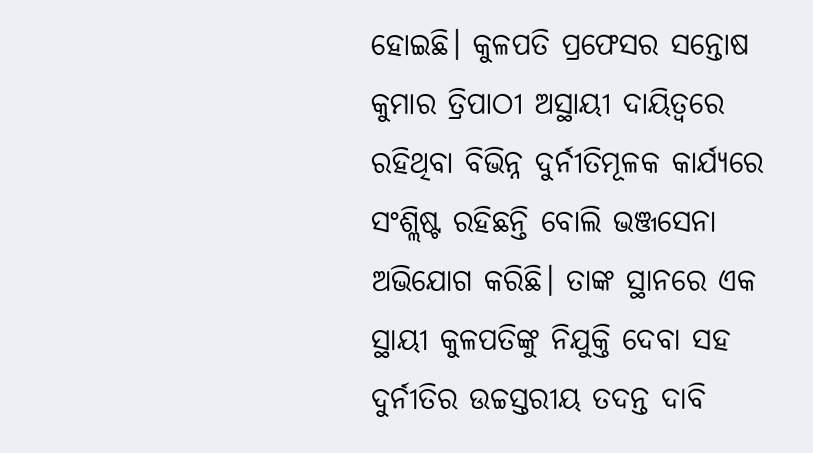ହୋଇଛି। କୁଳପତି ପ୍ରଫେସର ସନ୍ତୋଷ କୁମାର ତ୍ରିପାଠୀ ଅସ୍ଥାୟୀ ଦାୟିତ୍ୱରେ ରହିଥିବା ବିଭିନ୍ନ ଦୁର୍ନୀତିମୂଳକ କାର୍ଯ୍ୟରେ ସଂଶ୍ଲିଷ୍ଟ ରହିଛନ୍ତି ବୋଲି ଭଞ୍ଜସେନା ଅଭିଯୋଗ କରିଛି। ତାଙ୍କ ସ୍ଥାନରେ ଏକ ସ୍ଥାୟୀ କୁଳପତିଙ୍କୁ ନିଯୁକ୍ତି ଦେବା ସହ ଦୁର୍ନୀତିର ଉଚ୍ଚସ୍ତରୀୟ ତଦନ୍ତ ଦାବି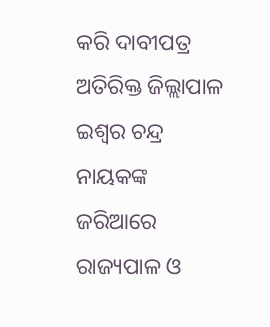କରି ଦାବୀପତ୍ର ଅତିରିକ୍ତ ଜିଲ୍ଲାପାଳ ଇଶ୍ୱର ଚନ୍ଦ୍ର ନାୟକଙ୍କ ଜରିଆରେ ରାଜ୍ୟପାଳ ଓ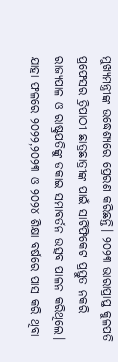ମୁଖ୍ୟମନ୍ତ୍ରୀଙ୍କ ଉଦ୍ଧେଶ୍ୟରେ ପ୍ରେରଣ କରିଛନ୍ତି। ୨୦୨୩ ଭାରାପ୍ରାପ୍ତ କୁଳପତି ପ୍ରଫେସର ତ୍ରିପାଠୀ ଛାତ୍ରଛାତ୍ରୀଙ୍କ ପାଇଁ ସାର୍ଟିଫିକେଟ ପ୍ରସ୍ତୁତ ନକରି ରାଜ୍ୟପାଳ ଓ ରାଷ୍ଟ୍ରପତିଙ୍କୁ ଡକାଇ ସମାବର୍ତନ ଉତ୍ସବ ପାଳନ କରିଥିଲେ। ଯାହା ଫଳରେ ୨୦୨୨,୨୦୨୩ ଓ ୨୦୨୪ ଶିକ୍ଷା ବର୍ଷରେ ପାସ କରି ଥିବା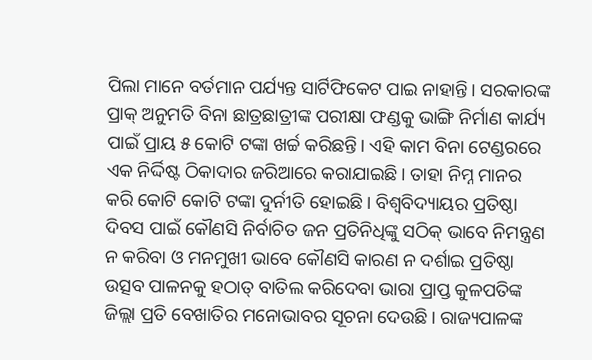ପିଲା ମାନେ ବର୍ତମାନ ପର୍ଯ୍ୟନ୍ତ ସାର୍ଟିଫିକେଟ ପାଇ ନାହାନ୍ତି। ସରକାରଙ୍କ ପ୍ରାକ୍ ଅନୁମତି ବିନା ଛାତ୍ରଛାତ୍ରୀଙ୍କ ପରୀକ୍ଷା ଫଣ୍ଡକୁ ଭାଙ୍ଗି ନିର୍ମାଣ କାର୍ଯ୍ୟ ପାଇଁ ପ୍ରାୟ ୫ କୋଟି ଟଙ୍କା ଖର୍ଚ୍ଚ କରିଛନ୍ତି। ଏହି କାମ ବିନା ଟେଣ୍ଡରରେ ଏକ ନିର୍ଦ୍ଦିଷ୍ଟ ଠିକାଦାର ଜରିଆରେ କରାଯାଇଛି। ତାହା ନିମ୍ନ ମାନର କରି କୋଟି କୋଟି ଟଙ୍କା ଦୁର୍ନୀତି ହୋଇଛି। ବିଶ୍ୱବିଦ୍ୟାୟର ପ୍ରତିଷ୍ଠା ଦିବସ ପାଇଁ କୌଣସି ନିର୍ବାଚିତ ଜନ ପ୍ରତିନିଧିଙ୍କୁ ସଠିକ୍ ଭାବେ ନିମନ୍ତ୍ରଣ ନ କରିବା ଓ ମନମୁଖୀ ଭାବେ କୌଣସି କାରଣ ନ ଦର୍ଶାଇ ପ୍ରତିଷ୍ଠା ଉତ୍ସବ ପାଳନକୁ ହଠାତ୍ ବାତିଲ କରିଦେବା ଭାରା ପ୍ରାପ୍ତ କୁଳପତିଙ୍କ ଜିଲ୍ଲା ପ୍ରତି ବେଖାତିର ମନୋଭାବର ସୂଚନା ଦେଉଛି। ରାଜ୍ୟପାଳଙ୍କ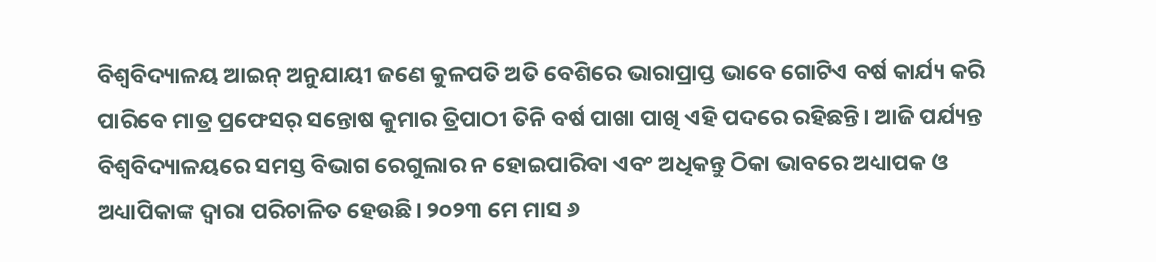ବିଶ୍ୱବିଦ୍ୟାଳୟ ଆଇନ୍ ଅନୁଯାୟୀ ଜଣେ କୁଳପତି ଅତି ବେଶିରେ ଭାରାପ୍ରାପ୍ତ ଭାବେ ଗୋଟିଏ ବର୍ଷ କାର୍ଯ୍ୟ କରି ପାରିବେ ମାତ୍ର ପ୍ରଫେସର୍ ସନ୍ତୋଷ କୁମାର ତ୍ରିପାଠୀ ତିନି ବର୍ଷ ପାଖା ପାଖି ଏହି ପଦରେ ରହିଛନ୍ତି। ଆଜି ପର୍ଯ୍ୟନ୍ତ ବିଶ୍ୱବିଦ୍ୟାଳୟରେ ସମସ୍ତ ବିଭାଗ ରେଗୁଲାର ନ ହୋଇପାରିବା ଏବଂ ଅଧିକନ୍ତୁ ଠିକା ଭାବରେ ଅଧ୍ୟାପକ ଓ ଅଧ୍ୟାପିକାଙ୍କ ଦ୍ୱାରା ପରିଚାଳିତ ହେଉଛି। ୨୦୨୩ ମେ ମାସ ୬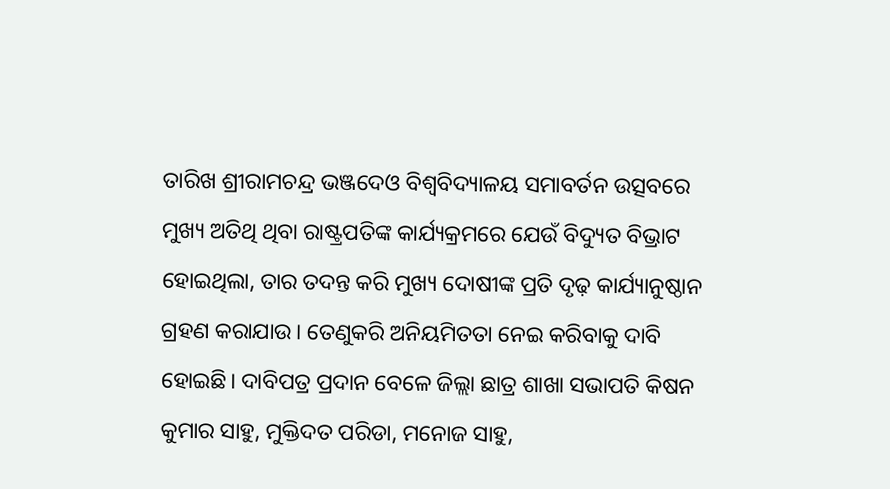ତାରିଖ ଶ୍ରୀରାମଚନ୍ଦ୍ର ଭଞ୍ଜଦେଓ ବିଶ୍ୱବିଦ୍ୟାଳୟ ସମାବର୍ତନ ଉତ୍ସବରେ ମୁଖ୍ୟ ଅତିଥି ଥିବା ରାଷ୍ଟ୍ରପତିଙ୍କ କାର୍ଯ୍ୟକ୍ରମରେ ଯେଉଁ ବିଦ୍ୟୁତ ବିଭ୍ରାଟ ହୋଇଥିଲା, ତାର ତଦନ୍ତ କରି ମୁଖ୍ୟ ଦୋଷୀଙ୍କ ପ୍ରତି ଦୃଢ଼ କାର୍ଯ୍ୟାନୁଷ୍ଠାନ ଗ୍ରହଣ କରାଯାଉ। ତେଣୁକରି ଅନିୟମିତତା ନେଇ କରିବାକୁ ଦାବି ହୋଇଛି। ଦାବିପତ୍ର ପ୍ରଦାନ ବେଳେ ଜିଲ୍ଲା ଛାତ୍ର ଶାଖା ସଭାପତି କିଷନ କୁମାର ସାହୁ, ମୁକ୍ତିଦତ ପରିଡା, ମନୋଜ ସାହୁ,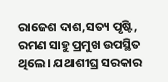ରାଜେଶ ଦାଶ,ସତ୍ୟ ପୃଷ୍ଟି, ରମଣ ସାହୁ ପ୍ରମୁଖ ଉପସ୍ଥିତ ଥିଲେ। ଯଥାଶୀଘ୍ର ସରକାର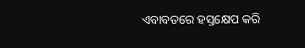ଏବାବତରେ ହସ୍ତକ୍ଷେପ କରି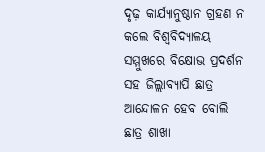ଦୃଢ଼ କାର୍ଯ୍ୟାନୁଷ୍ଠାନ ଗ୍ରହଣ ନ କଲେ ବିଶ୍ୱବିଦ୍ୟାଳୟ ସମ୍ମୁଖରେ ବିକ୍ଷୋଭ ପ୍ରଦର୍ଶନ ସହ ଜିଲ୍ଲାବ୍ୟାପି ଛାତ୍ର ଆନ୍ଦୋଳନ ହେବ ବୋଲି ଛାତ୍ର ଶାଖା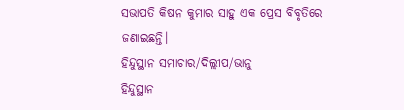ସଭାପତି କିଷନ କୁମାର ସାହୁ ଏକ ପ୍ରେସ ବିବୃତିରେ ଜଣାଇଛନ୍ତି।
ହିନ୍ଦୁସ୍ଥାନ ସମାଚାର/ଦିଲ୍ଲୀପ/ଭାନୁ
ହିନ୍ଦୁସ୍ଥାନ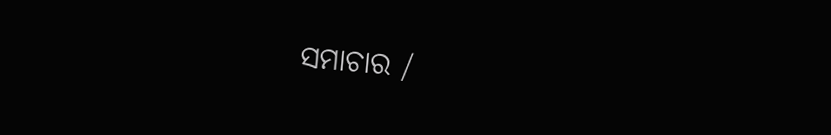ସମାଚାର /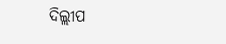ଦିଲ୍ଲୀପ